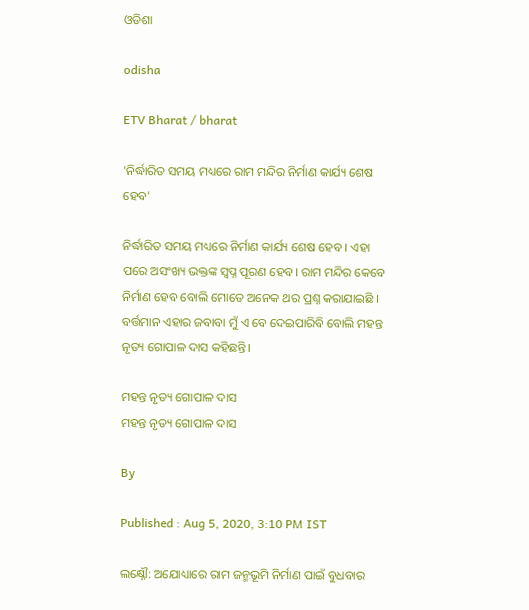ଓଡିଶା

odisha

ETV Bharat / bharat

'ନିର୍ଦ୍ଧାରିତ ସମୟ ମଧ୍ୟରେ ରାମ ମନ୍ଦିର ନିର୍ମାଣ କାର୍ଯ୍ୟ ଶେଷ ହେବ'

ନିର୍ଦ୍ଧାରିତ ସମୟ ମଧ୍ୟରେ ନିର୍ମାଣ କାର୍ଯ୍ୟ ଶେଷ ହେବ । ଏହା ପରେ ଅସଂଖ୍ୟ ଭକ୍ତଙ୍କ ସ୍ବପ୍ନ ପୂରଣ ହେବ। ରାମ ମନ୍ଦିର କେବେ ନିର୍ମାଣ ହେବ ବୋଲି ମୋତେ ଅନେକ ଥର ପ୍ରଶ୍ନ କରାଯାଇଛି । ବର୍ତ୍ତମାନ ଏହାର ଜବାବା ମୁଁ ଏ ବେ ଦେଇପାରିବି ବୋଲି ମହନ୍ତ ନୃତ୍ୟ ଗୋପାଳ ଦାସ କହିଛନ୍ତି।

ମହନ୍ତ ନୃତ୍ୟ ଗୋପାଳ ଦାସ
ମହନ୍ତ ନୃତ୍ୟ ଗୋପାଳ ଦାସ

By

Published : Aug 5, 2020, 3:10 PM IST

ଲକ୍ଷ୍ନୌ: ଅଯୋଧ୍ୟାରେ ରାମ ଜନ୍ମଭୂମି ନିର୍ମାଣ ପାଇଁ ବୁଧବାର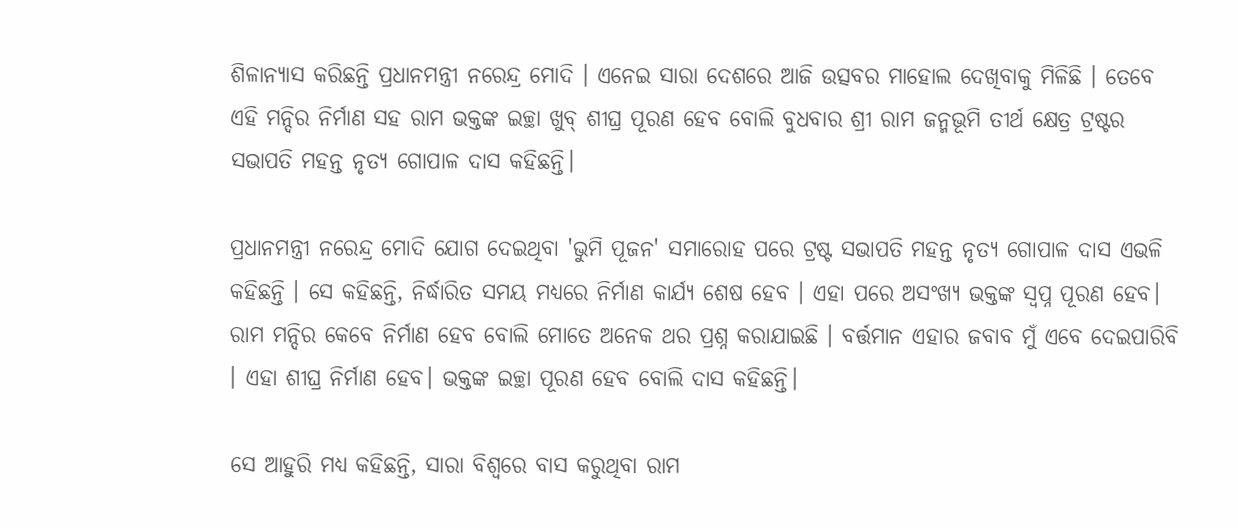ଶିଳାନ୍ୟାସ କରିଛନ୍ତି ପ୍ରଧାନମନ୍ତ୍ରୀ ନରେନ୍ଦ୍ର ମୋଦି । ଏନେଇ ସାରା ଦେଶରେ ଆଜି ଉତ୍ସବର ମାହୋଲ ଦେଖିବାକୁ ମିଳିଛି । ତେବେ ଏହି ମନ୍ଦିର ନିର୍ମାଣ ସହ ରାମ ଭକ୍ତଙ୍କ ଇଚ୍ଛା ଖୁବ୍ ଶୀଘ୍ର ପୂରଣ ହେବ ବୋଲି ବୁଧବାର ଶ୍ରୀ ରାମ ଜନ୍ମଭୂମି ତୀର୍ଥ କ୍ଷେତ୍ର ଟ୍ରଷ୍ଟର ସଭାପତି ମହନ୍ତ ନୃତ୍ୟ ଗୋପାଳ ଦାସ କହିଛନ୍ତି।

ପ୍ରଧାନମନ୍ତ୍ରୀ ନରେନ୍ଦ୍ର ମୋଦି ଯୋଗ ଦେଇଥିବା 'ଭୁମି ପୂଜନ' ସମାରୋହ ପରେ ଟ୍ରଷ୍ଟ ସଭାପତି ମହନ୍ତ ନୃତ୍ୟ ଗୋପାଳ ଦାସ ଏଭଳି କହିଛନ୍ତି । ସେ କହିଛନ୍ତି, ନିର୍ଦ୍ଧାରିତ ସମୟ ମଧ୍ୟରେ ନିର୍ମାଣ କାର୍ଯ୍ୟ ଶେଷ ହେବ । ଏହା ପରେ ଅସଂଖ୍ୟ ଭକ୍ତଙ୍କ ସ୍ବପ୍ନ ପୂରଣ ହେବ। ରାମ ମନ୍ଦିର କେବେ ନିର୍ମାଣ ହେବ ବୋଲି ମୋତେ ଅନେକ ଥର ପ୍ରଶ୍ନ କରାଯାଇଛି । ବର୍ତ୍ତମାନ ଏହାର ଜବାବ ମୁଁ ଏବେ ଦେଇପାରିବି । ଏହା ଶୀଘ୍ର ନିର୍ମାଣ ହେବ। ଭକ୍ତଙ୍କ ଇଚ୍ଛା ପୂରଣ ହେବ ବୋଲି ଦାସ କହିଛନ୍ତି।

ସେ ଆହୁରି ମଧ୍ୟ କହିଛନ୍ତି, ସାରା ବିଶ୍ବରେ ବାସ କରୁଥିବା ରାମ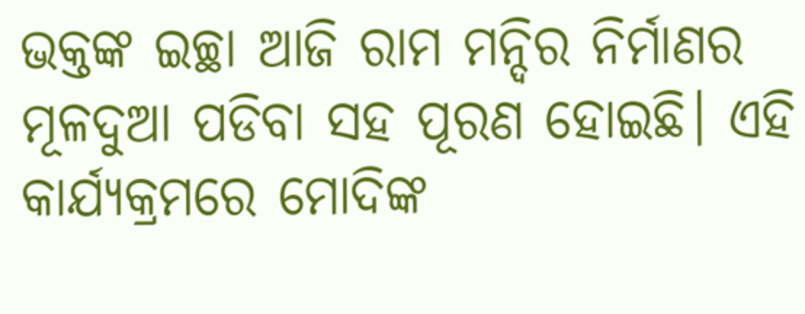ଭକ୍ତଙ୍କ ଇଚ୍ଛା ଆଜି ରାମ ମନ୍ଦିର ନିର୍ମାଣର ମୂଳଦୁଆ ପଡିବା ସହ ପୂରଣ ହୋଇଛି। ଏହି କାର୍ଯ୍ୟକ୍ରମରେ ମୋଦିଙ୍କ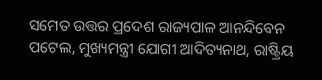ସମେତ ଉତ୍ତର ପ୍ରଦେଶ ରାଜ୍ୟପାଳ ଆନନ୍ଦିବେନ ପଟେଲ, ମୁଖ୍ୟମନ୍ତ୍ରୀ ଯୋଗୀ ଆଦିତ୍ୟନାଥ, ରାଷ୍ଟ୍ରିୟ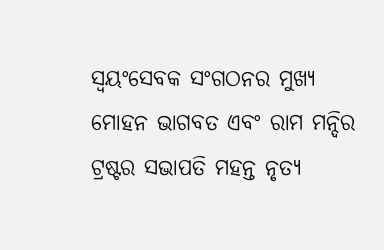ସ୍ବୟଂସେବକ ସଂଗଠନର ମୁଖ୍ୟ ମୋହନ ଭାଗବତ ଏବଂ ରାମ ମନ୍ଦିର ଟ୍ରଷ୍ଟର ସଭାପତି ମହନ୍ତ ନୃତ୍ୟ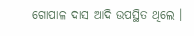ଗୋପାଳ ଦାସ ଆଦି ଉପସ୍ଥିତ ଥିଲେ ।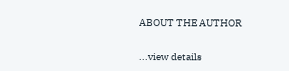ABOUT THE AUTHOR

...view details